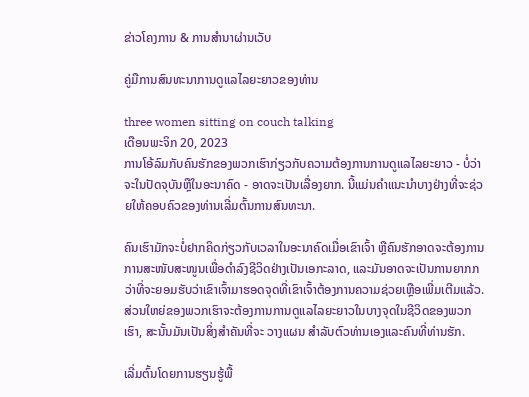ຂ່າວໂຄງການ & ການສໍານາຜ່ານເວັບ

ຄູ່ມືການສົນທະນາການດູແລໄລຍະຍາວຂອງທ່ານ

three women sitting on couch talking
ເດືອນພະຈິກ 20, 2023
ການໂອ້ລົມກັບຄົນຮັກຂອງພວກເຮົາກ່ຽວກັບຄວາມຕ້ອງການການດູແລໄລຍະຍາວ - ບໍ່ວ່າຈະໃນປັດຈຸບັນຫຼືໃນອະນາຄົດ - ອາດຈະເປັນເລື່ອງຍາກ. ນີ້ແມ່ນຄໍາແນະນໍາບາງຢ່າງທີ່ຈະຊ່ວຍໃຫ້ຄອບຄົວຂອງທ່ານເລີ່ມຕົ້ນການສົນທະນາ.

ຄົນເຮົາມັກຈະບໍ່ຢາກຄິດກ່ຽວກັບເວລາໃນອະນາຄົດເມື່ອເຂົາເຈົ້າ ຫຼືຄົນຮັກອາດຈະຕ້ອງການການສະໜັບສະໜູນເພື່ອດໍາລົງຊີວິດຢ່າງເປັນເອກະລາດ, ແລະມັນອາດຈະເປັນການຍາກກວ່າທີ່ຈະຍອມຮັບວ່າເຂົາເຈົ້າມາຮອດຈຸດທີ່ເຂົາເຈົ້າຕ້ອງການຄວາມຊ່ວຍເຫຼືອເພີ່ມເຕີມແລ້ວ. ສ່ວນໃຫຍ່ຂອງພວກເຮົາຈະຕ້ອງການການດູແລໄລຍະຍາວໃນບາງຈຸດໃນຊີວິດຂອງພວກເຮົາ, ສະນັ້ນມັນເປັນສິ່ງສໍາຄັນທີ່ຈະ ວາງແຜນ ສໍາລັບຕົວທ່ານເອງແລະຄົນທີ່ທ່ານຮັກ.

ເລີ່ມຕົ້ນໂດຍການຮຽນຮູ້ພື້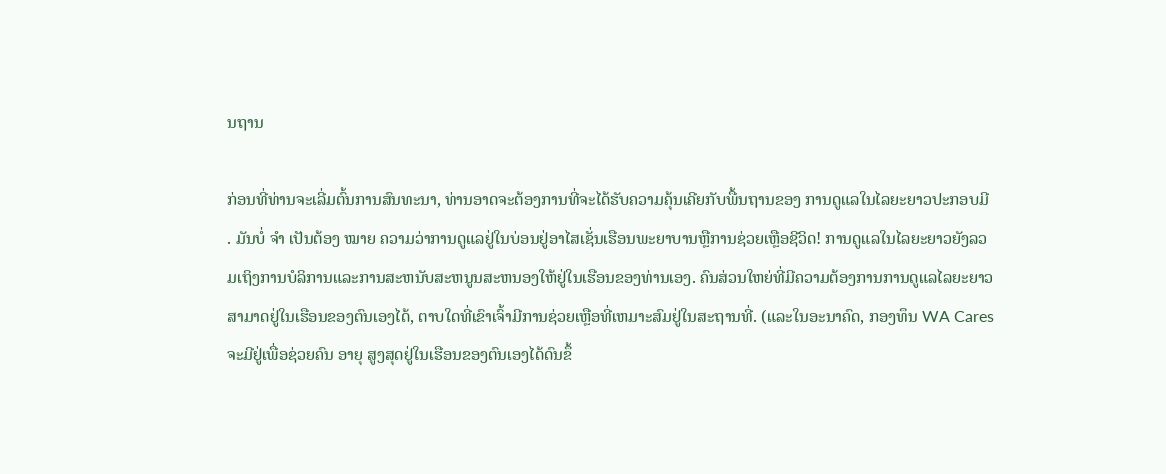ນຖານ

ກ່ອນທີ່ທ່ານຈະເລີ່ມຕົ້ນການສົນທະນາ, ທ່ານອາດຈະຕ້ອງການທີ່ຈະໄດ້ຮັບຄວາມຄຸ້ນເຄີຍກັບພື້ນຖານຂອງ ການດູແລໃນໄລຍະຍາວປະກອບມີ . ມັນບໍ່ ຈຳ ເປັນຕ້ອງ ໝາຍ ຄວາມວ່າການດູແລຢູ່ໃນບ່ອນຢູ່ອາໄສເຊັ່ນເຮືອນພະຍາບານຫຼືການຊ່ວຍເຫຼືອຊີວິດ! ການດູແລໃນໄລຍະຍາວຍັງລວມເຖິງການບໍລິການແລະການສະຫນັບສະຫນູນສະຫນອງໃຫ້ຢູ່ໃນເຮືອນຂອງທ່ານເອງ. ຄົນສ່ວນໃຫຍ່ທີ່ມີຄວາມຕ້ອງການການດູແລໄລຍະຍາວສາມາດຢູ່ໃນເຮືອນຂອງຕົນເອງໄດ້, ຕາບໃດທີ່ເຂົາເຈົ້າມີການຊ່ວຍເຫຼືອທີ່ເຫມາະສົມຢູ່ໃນສະຖານທີ່. (ແລະໃນອະນາຄົດ, ກອງທຶນ WA Cares ຈະມີຢູ່ເພື່ອຊ່ວຍຄົນ ອາຍຸ ສູງສຸດຢູ່ໃນເຮືອນຂອງຕົນເອງໄດ້ດົນຂຶ້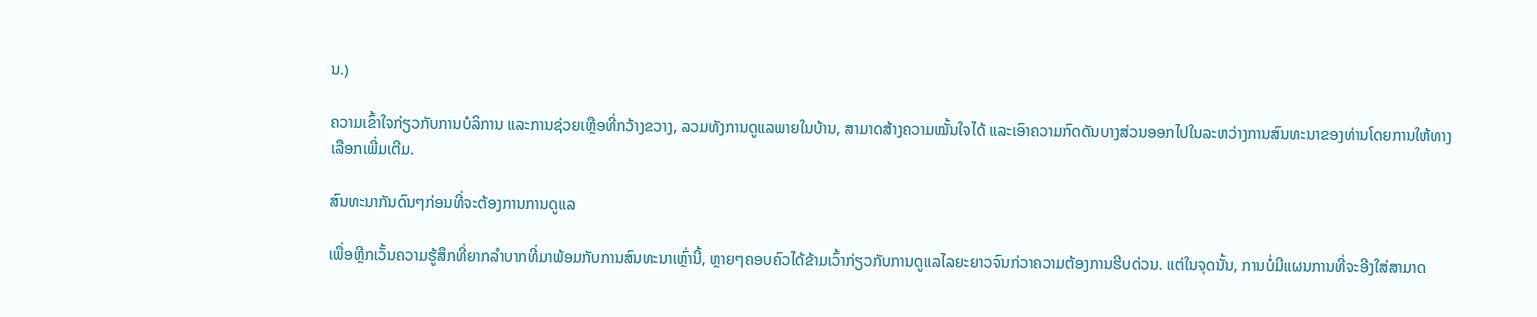ນ.)

ຄວາມເຂົ້າໃຈກ່ຽວກັບການບໍລິການ ແລະການຊ່ວຍເຫຼືອທີ່ກວ້າງຂວາງ, ລວມທັງການດູແລພາຍໃນບ້ານ, ສາມາດສ້າງຄວາມໝັ້ນໃຈໄດ້ ແລະເອົາຄວາມກົດດັນບາງສ່ວນອອກໄປໃນລະຫວ່າງການສົນທະນາຂອງທ່ານໂດຍການໃຫ້ທາງເລືອກເພີ່ມເຕີມ.

ສົນທະນາກັນດົນໆກ່ອນທີ່ຈະຕ້ອງການການດູແລ

ເພື່ອຫຼີກເວັ້ນຄວາມຮູ້ສຶກທີ່ຍາກລໍາບາກທີ່ມາພ້ອມກັບການສົນທະນາເຫຼົ່ານີ້, ຫຼາຍໆຄອບຄົວໄດ້ຂ້າມເວົ້າກ່ຽວກັບການດູແລໄລຍະຍາວຈົນກ່ວາຄວາມຕ້ອງການຮີບດ່ວນ. ແຕ່ໃນຈຸດນັ້ນ, ການບໍ່ມີແຜນການທີ່ຈະອີງໃສ່ສາມາດ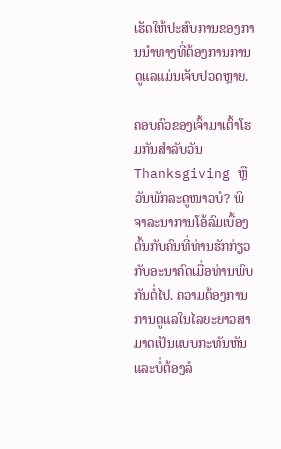ເຮັດໃຫ້ປະສົບການຂອງການນໍາທາງທີ່ຕ້ອງການການດູແລແມ່ນເຈັບປວດຫຼາຍ.

ຄອບຄົວຂອງເຈົ້າມາເຕົ້າໂຮມກັນສຳລັບວັນ Thanksgiving ຫຼືວັນພັກລະດູໜາວບໍ? ພິຈາລະນາການໂອ້ລົມເບື້ອງຕົ້ນກັບຄົນທີ່ທ່ານຮັກກ່ຽວກັບອະນາຄົດເມື່ອທ່ານພົບກັນຕໍ່ໄປ. ຄວາມຕ້ອງການການດູແລໃນໄລຍະຍາວສາມາດເປັນແບບກະທັນຫັນ ແລະບໍ່ຕ້ອງລໍ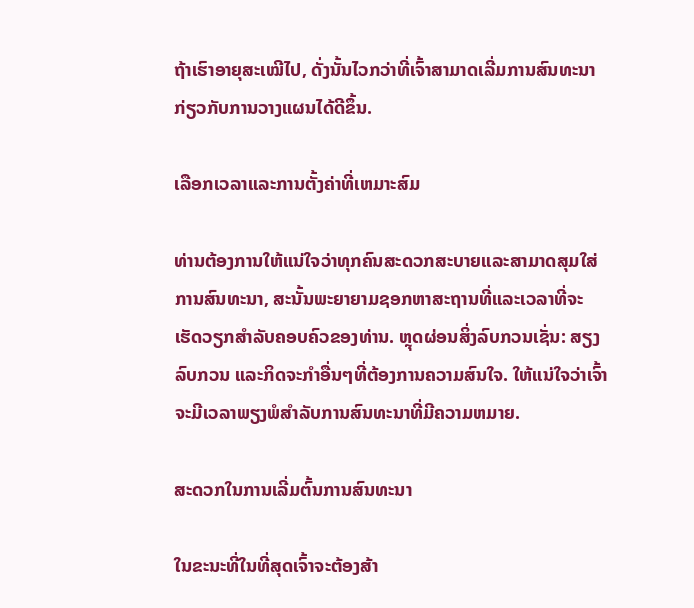ຖ້າເຮົາອາຍຸສະເໝີໄປ, ດັ່ງນັ້ນໄວກວ່າທີ່ເຈົ້າສາມາດເລີ່ມການສົນທະນາກ່ຽວກັບການວາງແຜນໄດ້ດີຂຶ້ນ.

ເລືອກເວລາແລະການຕັ້ງຄ່າທີ່ເຫມາະສົມ

ທ່ານຕ້ອງການໃຫ້ແນ່ໃຈວ່າທຸກຄົນສະດວກສະບາຍແລະສາມາດສຸມໃສ່ການສົນທະນາ, ສະນັ້ນພະຍາຍາມຊອກຫາສະຖານທີ່ແລະເວລາທີ່ຈະເຮັດວຽກສໍາລັບຄອບຄົວຂອງທ່ານ. ຫຼຸດຜ່ອນສິ່ງລົບກວນເຊັ່ນ: ສຽງລົບກວນ ແລະກິດຈະກໍາອື່ນໆທີ່ຕ້ອງການຄວາມສົນໃຈ. ໃຫ້ແນ່ໃຈວ່າເຈົ້າຈະມີເວລາພຽງພໍສໍາລັບການສົນທະນາທີ່ມີຄວາມຫມາຍ.

ສະດວກໃນການເລີ່ມຕົ້ນການສົນທະນາ

ໃນຂະນະທີ່ໃນທີ່ສຸດເຈົ້າຈະຕ້ອງສ້າ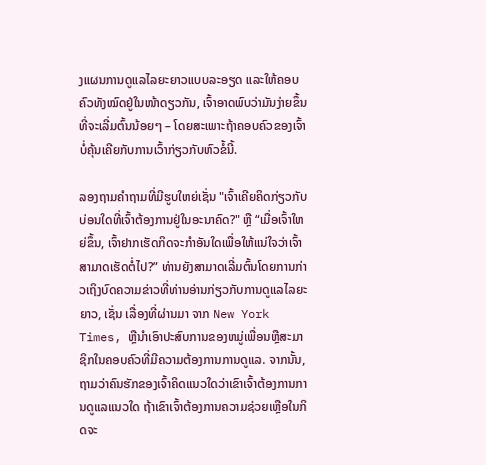ງແຜນການດູແລໄລຍະຍາວແບບລະອຽດ ແລະໃຫ້ຄອບຄົວທັງໝົດຢູ່ໃນໜ້າດຽວກັນ, ເຈົ້າອາດພົບວ່າມັນງ່າຍຂຶ້ນທີ່ຈະເລີ່ມຕົ້ນນ້ອຍໆ – ໂດຍສະເພາະຖ້າຄອບຄົວຂອງເຈົ້າບໍ່ຄຸ້ນເຄີຍກັບການເວົ້າກ່ຽວກັບຫົວຂໍ້ນີ້.

ລອງຖາມຄໍາຖາມທີ່ມີຮູບໃຫຍ່ເຊັ່ນ "ເຈົ້າເຄີຍຄິດກ່ຽວກັບບ່ອນໃດທີ່ເຈົ້າຕ້ອງການຢູ່ໃນອະນາຄົດ?" ຫຼື “ເມື່ອເຈົ້າໃຫຍ່ຂຶ້ນ, ເຈົ້າຢາກເຮັດກິດຈະກຳອັນໃດເພື່ອໃຫ້ແນ່ໃຈວ່າເຈົ້າສາມາດເຮັດຕໍ່ໄປ?” ທ່ານຍັງສາມາດເລີ່ມຕົ້ນໂດຍການກ່າວເຖິງບົດຄວາມຂ່າວທີ່ທ່ານອ່ານກ່ຽວກັບການດູແລໄລຍະຍາວ, ເຊັ່ນ ເລື່ອງທີ່ຜ່ານມາ ຈາກ New York Times, ຫຼືນໍາເອົາປະສົບການຂອງຫມູ່ເພື່ອນຫຼືສະມາຊິກໃນຄອບຄົວທີ່ມີຄວາມຕ້ອງການການດູແລ. ຈາກນັ້ນ, ຖາມວ່າຄົນຮັກຂອງເຈົ້າຄິດແນວໃດວ່າເຂົາເຈົ້າຕ້ອງການການດູແລແນວໃດ ຖ້າເຂົາເຈົ້າຕ້ອງການຄວາມຊ່ວຍເຫຼືອໃນກິດຈະ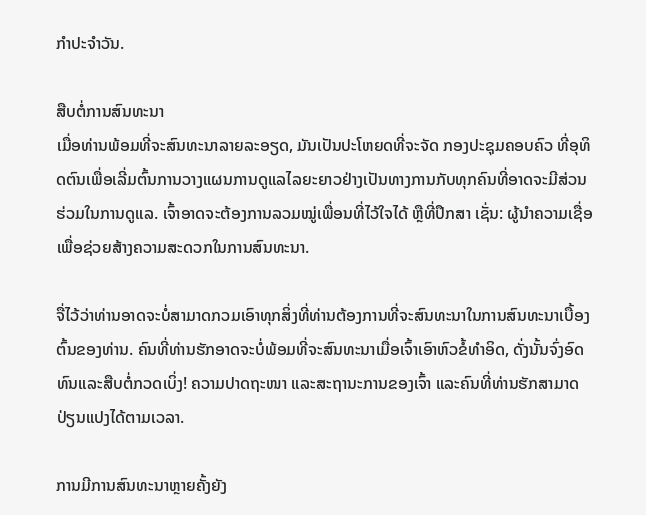ກໍາປະຈໍາວັນ.

ສືບຕໍ່ການສົນທະນາ
ເມື່ອທ່ານພ້ອມທີ່ຈະສົນທະນາລາຍລະອຽດ, ມັນເປັນປະໂຫຍດທີ່ຈະຈັດ ກອງປະຊຸມຄອບຄົວ ທີ່ອຸທິດຕົນເພື່ອເລີ່ມຕົ້ນການວາງແຜນການດູແລໄລຍະຍາວຢ່າງເປັນທາງການກັບທຸກຄົນທີ່ອາດຈະມີສ່ວນຮ່ວມໃນການດູແລ. ເຈົ້າອາດຈະຕ້ອງການລວມໝູ່ເພື່ອນທີ່ໄວ້ໃຈໄດ້ ຫຼືທີ່ປຶກສາ ເຊັ່ນ: ຜູ້ນໍາຄວາມເຊື່ອເພື່ອຊ່ວຍສ້າງຄວາມສະດວກໃນການສົນທະນາ.

ຈື່ໄວ້ວ່າທ່ານອາດຈະບໍ່ສາມາດກວມເອົາທຸກສິ່ງທີ່ທ່ານຕ້ອງການທີ່ຈະສົນທະນາໃນການສົນທະນາເບື້ອງຕົ້ນຂອງທ່ານ. ຄົນທີ່ທ່ານຮັກອາດຈະບໍ່ພ້ອມທີ່ຈະສົນທະນາເມື່ອເຈົ້າເອົາຫົວຂໍ້ທໍາອິດ, ດັ່ງນັ້ນຈົ່ງອົດທົນແລະສືບຕໍ່ກວດເບິ່ງ! ຄວາມປາດຖະໜາ ແລະສະຖານະການຂອງເຈົ້າ ແລະຄົນທີ່ທ່ານຮັກສາມາດປ່ຽນແປງໄດ້ຕາມເວລາ.

ການມີການສົນທະນາຫຼາຍຄັ້ງຍັງ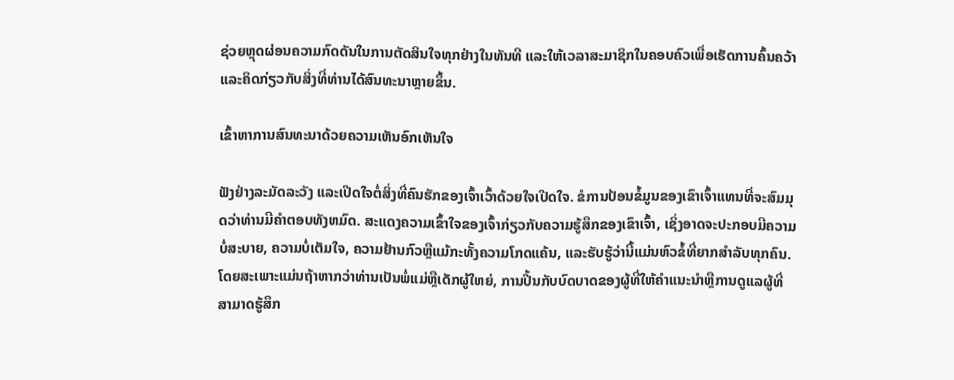ຊ່ວຍຫຼຸດຜ່ອນຄວາມກົດດັນໃນການຕັດສິນໃຈທຸກຢ່າງໃນທັນທີ ແລະໃຫ້ເວລາສະມາຊິກໃນຄອບຄົວເພື່ອເຮັດການຄົ້ນຄວ້າ ແລະຄິດກ່ຽວກັບສິ່ງທີ່ທ່ານໄດ້ສົນທະນາຫຼາຍຂຶ້ນ.

ເຂົ້າຫາການສົນທະນາດ້ວຍຄວາມເຫັນອົກເຫັນໃຈ

ຟັງຢ່າງລະມັດລະວັງ ແລະເປີດໃຈຕໍ່ສິ່ງທີ່ຄົນຮັກຂອງເຈົ້າເວົ້າດ້ວຍໃຈເປີດໃຈ. ຂໍການປ້ອນຂໍ້ມູນຂອງເຂົາເຈົ້າແທນທີ່ຈະສົມມຸດວ່າທ່ານມີຄໍາຕອບທັງຫມົດ. ສະແດງຄວາມເຂົ້າໃຈຂອງເຈົ້າກ່ຽວກັບຄວາມຮູ້ສຶກຂອງເຂົາເຈົ້າ, ເຊິ່ງອາດຈະປະກອບມີຄວາມບໍ່ສະບາຍ, ຄວາມບໍ່ເຕັມໃຈ, ຄວາມຢ້ານກົວຫຼືແມ້ກະທັ້ງຄວາມໂກດແຄ້ນ, ແລະຮັບຮູ້ວ່ານີ້ແມ່ນຫົວຂໍ້ທີ່ຍາກສໍາລັບທຸກຄົນ. ໂດຍສະເພາະແມ່ນຖ້າຫາກວ່າທ່ານເປັນພໍ່ແມ່ຫຼືເດັກຜູ້ໃຫຍ່, ການປີ້ນກັບບົດບາດຂອງຜູ້ທີ່ໃຫ້ຄໍາແນະນໍາຫຼືການດູແລຜູ້ທີ່ສາມາດຮູ້ສຶກ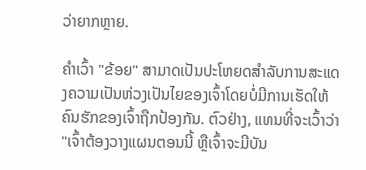ວ່າຍາກຫຼາຍ.

ຄໍາເວົ້າ "ຂ້ອຍ" ສາມາດເປັນປະໂຫຍດສໍາລັບການສະແດງຄວາມເປັນຫ່ວງເປັນໄຍຂອງເຈົ້າໂດຍບໍ່ມີການເຮັດໃຫ້ຄົນຮັກຂອງເຈົ້າຖືກປ້ອງກັນ. ຕົວຢ່າງ, ແທນທີ່ຈະເວົ້າວ່າ "ເຈົ້າຕ້ອງວາງແຜນຕອນນີ້ ຫຼືເຈົ້າຈະມີບັນ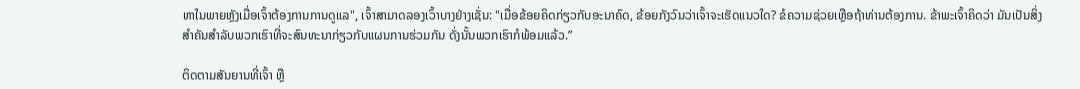ຫາໃນພາຍຫຼັງເມື່ອເຈົ້າຕ້ອງການການດູແລ", ເຈົ້າສາມາດລອງເວົ້າບາງຢ່າງເຊັ່ນ: "ເມື່ອຂ້ອຍຄິດກ່ຽວກັບອະນາຄົດ, ຂ້ອຍກັງວົນວ່າເຈົ້າຈະເຮັດແນວໃດ? ຂໍຄວາມຊ່ວຍເຫຼືອຖ້າທ່ານຕ້ອງການ. ຂ້າພະເຈົ້າຄິດວ່າ ມັນເປັນສິ່ງສຳຄັນສຳລັບພວກເຮົາທີ່ຈະສົນທະນາກ່ຽວກັບແຜນການຮ່ວມກັນ ດັ່ງນັ້ນພວກເຮົາກໍພ້ອມແລ້ວ.”

ຕິດຕາມສັນຍານທີ່ເຈົ້າ ຫຼື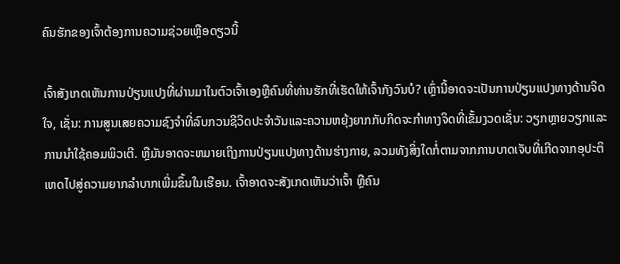ຄົນຮັກຂອງເຈົ້າຕ້ອງການຄວາມຊ່ວຍເຫຼືອດຽວນີ້

ເຈົ້າສັງເກດເຫັນການປ່ຽນແປງທີ່ຜ່ານມາໃນຕົວເຈົ້າເອງຫຼືຄົນທີ່ທ່ານຮັກທີ່ເຮັດໃຫ້ເຈົ້າກັງວົນບໍ? ເຫຼົ່ານີ້ອາດຈະເປັນການປ່ຽນແປງທາງດ້ານຈິດໃຈ, ເຊັ່ນ: ການສູນເສຍຄວາມຊົງຈໍາທີ່ລົບກວນຊີວິດປະຈໍາວັນແລະຄວາມຫຍຸ້ງຍາກກັບກິດຈະກໍາທາງຈິດທີ່ເຂັ້ມງວດເຊັ່ນ: ວຽກຫຼາຍວຽກແລະການນໍາໃຊ້ຄອມພິວເຕີ. ຫຼືມັນອາດຈະຫມາຍເຖິງການປ່ຽນແປງທາງດ້ານຮ່າງກາຍ, ລວມທັງສິ່ງໃດກໍ່ຕາມຈາກການບາດເຈັບທີ່ເກີດຈາກອຸປະຕິເຫດໄປສູ່ຄວາມຍາກລໍາບາກເພີ່ມຂຶ້ນໃນເຮືອນ. ເຈົ້າອາດຈະສັງເກດເຫັນວ່າເຈົ້າ ຫຼືຄົນ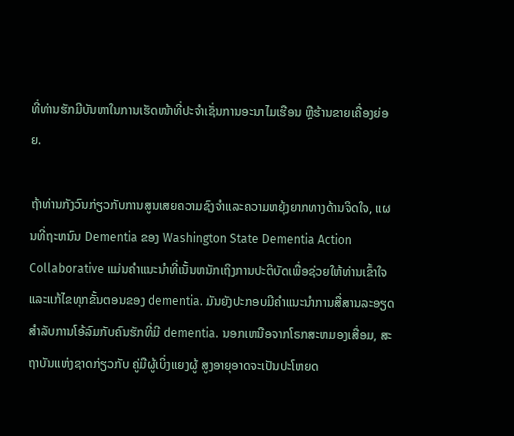ທີ່ທ່ານຮັກມີບັນຫາໃນການເຮັດໜ້າທີ່ປະຈຳເຊັ່ນການອະນາໄມເຮືອນ ຫຼືຮ້ານຂາຍເຄື່ອງຍ່ອຍ.

ຖ້າທ່ານກັງວົນກ່ຽວກັບການສູນເສຍຄວາມຊົງຈໍາແລະຄວາມຫຍຸ້ງຍາກທາງດ້ານຈິດໃຈ, ແຜນທີ່ຖະຫນົນ Dementia ຂອງ Washington State Dementia Action Collaborative ແມ່ນຄໍາແນະນໍາທີ່ເນັ້ນຫນັກເຖິງການປະຕິບັດເພື່ອຊ່ວຍໃຫ້ທ່ານເຂົ້າໃຈແລະແກ້ໄຂທຸກຂັ້ນຕອນຂອງ dementia. ມັນຍັງປະກອບມີຄໍາແນະນໍາການສື່ສານລະອຽດສໍາລັບການໂອ້ລົມກັບຄົນຮັກທີ່ມີ dementia. ນອກເຫນືອຈາກໂຣກສະຫມອງເສື່ອມ, ສະຖາບັນແຫ່ງຊາດກ່ຽວກັບ ຄູ່ມືຜູ້ເບິ່ງແຍງຜູ້ ສູງອາຍຸອາດຈະເປັນປະໂຫຍດ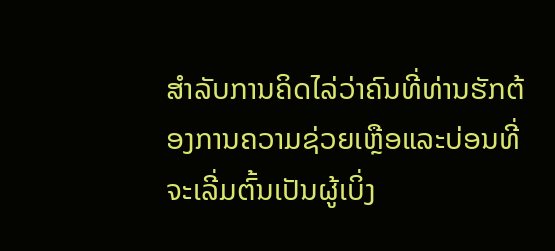ສໍາລັບການຄິດໄລ່ວ່າຄົນທີ່ທ່ານຮັກຕ້ອງການຄວາມຊ່ວຍເຫຼືອແລະບ່ອນທີ່ຈະເລີ່ມຕົ້ນເປັນຜູ້ເບິ່ງ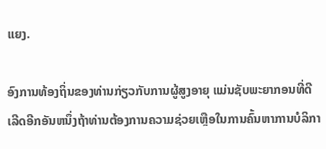ແຍງ.

ອົງການທ້ອງຖິ່ນຂອງທ່ານກ່ຽວກັບການຜູ້ສູງອາຍຸ ແມ່ນຊັບພະຍາກອນທີ່ດີເລີດອີກອັນຫນຶ່ງຖ້າທ່ານຕ້ອງການຄວາມຊ່ວຍເຫຼືອໃນການຄົ້ນຫາການບໍລິກາ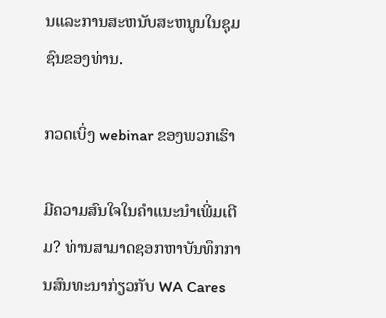ນແລະການສະຫນັບສະຫນູນໃນຊຸມຊົນຂອງທ່ານ.

ກວດເບິ່ງ webinar ຂອງພວກເຮົາ

ມີຄວາມສົນໃຈໃນຄໍາແນະນໍາເພີ່ມເຕີມ? ທ່ານສາມາດຊອກຫາບັນທຶກການສົນທະນາກ່ຽວກັບ WA Cares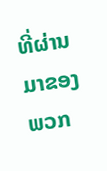ທີ່ຜ່ານມາຂອງພວກ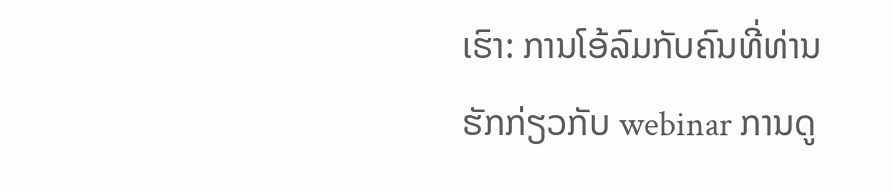ເຮົາ: ການໂອ້ລົມກັບຄົນທີ່ທ່ານຮັກກ່ຽວກັບ webinar ການດູ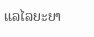ແລໄລຍະຍາ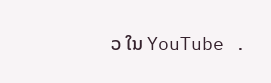ວ ໃນ YouTube .